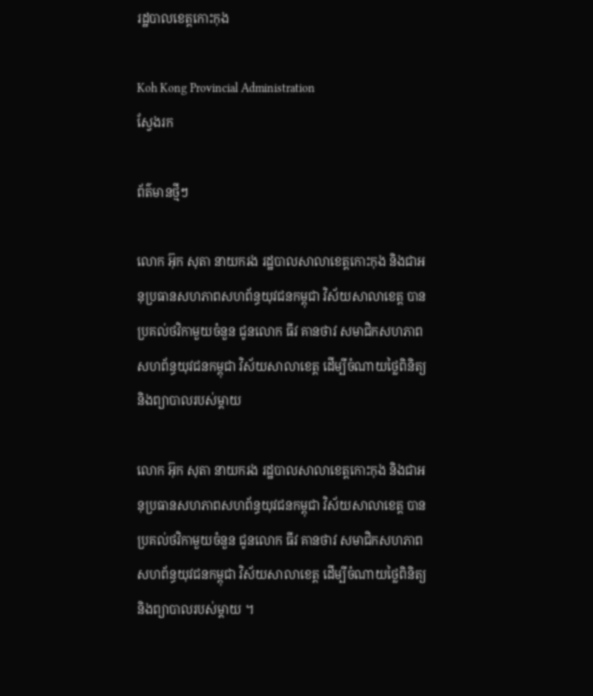រដ្ឋបាលខេត្តកោះកុង

Koh Kong Provincial Administration
ស្វែងរក

ព័ត៌មានថ្មីៗ

លោក អ៊ុក សុតា នាយករង រដ្ឋបាលសាលាខេត្តកោះកុង និងជាអនុប្រធានសហភាពសហព័ន្ធយុវជនកម្ពុជា វិស័យសាលាខេត្ត បានប្រគល់ថវិកាមួយចំនួន ជូនលោក ធីវ គានថាវ សមាជិកសហភាពសហព័ន្ធយុវជនកម្ពុជា វិស័យសាលាខេត្ត ដើម្បីចំណាយថ្លៃពិនិត្យ និងព្យាបាលរបស់ម្តាយ

លោក អ៊ុក សុតា នាយករង រដ្ឋបាលសាលាខេត្តកោះកុង និងជាអនុប្រធានសហភាពសហព័ន្ធយុវជនកម្ពុជា វិស័យសាលាខេត្ត បានប្រគល់ថវិកាមួយចំនួន ជូនលោក ធីវ គានថាវ សមាជិកសហភាពសហព័ន្ធយុវជនកម្ពុជា វិស័យសាលាខេត្ត ដើម្បីចំណាយថ្លៃពិនិត្យ និងព្យាបាលរបស់ម្តាយ ។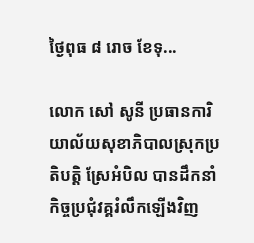ថ្ងៃពុធ ៨ រោច ខែទុ...

លោក សៅ សូនី ប្រធានការិយាល័យសុខាភិបាលស្រុកប្រតិបត្តិ ស្រែអំបិល បានដឹកនាំកិច្ចប្រជុំវគ្គរំលឹកឡើងវិញ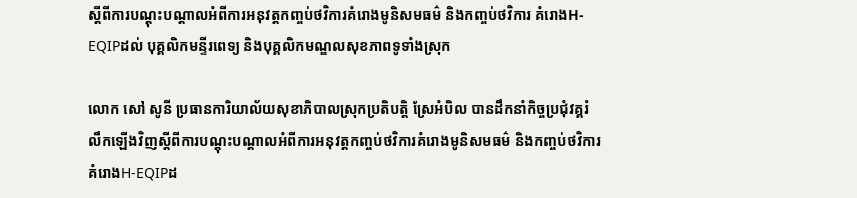ស្តីពីការបណ្តុះបណ្តាលអំពីការអនុវត្តកញ្ចប់ថវិការគំរោងមូនិសមធម៌ និងកញ្ចប់ថវិការ គំរោងH-EQIPដល់ បុគ្គលិកមន្ទីរពេទ្យ និងបុគ្គលិកមណ្ឌលសុខភាពទូទាំងស្រុក

លោក សៅ សូនី ប្រធានការិយាល័យសុខាភិបាលស្រុកប្រតិបត្តិ ស្រែអំបិល បានដឹកនាំកិច្ចប្រជុំវគ្គរំលឹកឡើងវិញស្តីពីការបណ្តុះបណ្តាលអំពីការអនុវត្តកញ្ចប់ថវិការគំរោងមូនិសមធម៌ និងកញ្ចប់ថវិការ គំរោងH-EQIPដ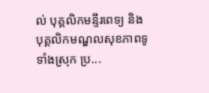ល់ បុគ្គលិកមន្ទីរពេទ្យ និងបុគ្គលិកមណ្ឌលសុខភាពទូទាំងស្រុក ប្រ...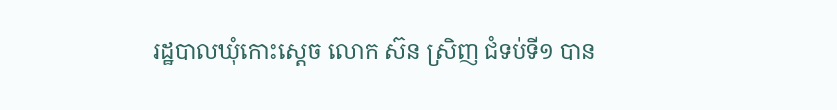រដ្ឋបាលឃុំកោះស្ដេច លោក ស៊ន ស្រិញ ជំទប់ទី១ បាន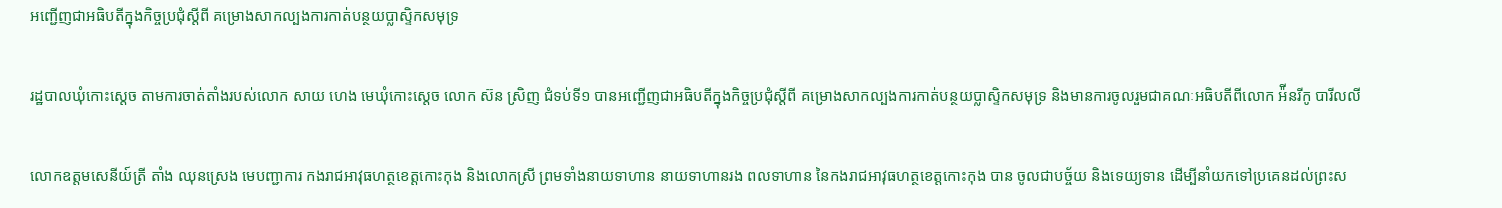អញ្ជេីញជាអធិបតីក្នុងកិច្ចប្រជុំស្ដីពី គម្រោងសាកល្បងការកាត់បន្ថយប្លាស្ទិកសមុទ្រ

រដ្ឋបាលឃុំកោះស្ដេច តាមការចាត់តាំងរបស់លោក សាយ ហេង មេឃុំកោះស្ដេច លោក ស៊ន ស្រិញ ជំទប់ទី១ បានអញ្ជេីញជាអធិបតីក្នុងកិច្ចប្រជុំស្ដីពី គម្រោងសាកល្បងការកាត់បន្ថយប្លាស្ទិកសមុទ្រ និងមានការចូលរួមជាគណៈអធិបតីពីលោក អ៉ីនរីកូ បារីលលី

លោកឧត្តមសេនីយ៍ត្រី តាំង ឈុនស្រេង មេបញ្ជាការ កងរាជអាវុធហត្ថខេត្តកោះកុង និងលោកស្រី ព្រមទាំងនាយទាហាន នាយទាហានរង ពលទាហាន នៃកងរាជអាវុធហត្ថខេត្តកោះកុង បាន ចូលជាបច្ច័យ និងទេយ្យទាន ដើម្បីនាំយកទៅប្រគេនដល់ព្រះស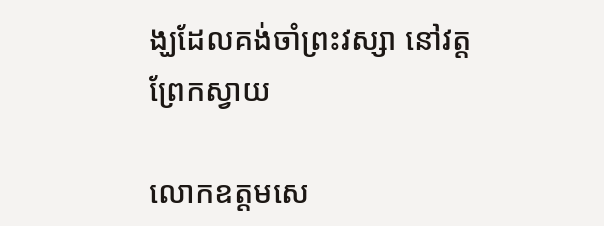ង្ឃដែលគង់ចាំព្រះវស្សា នៅវត្តព្រែកស្វាយ

លោកឧត្តមសេ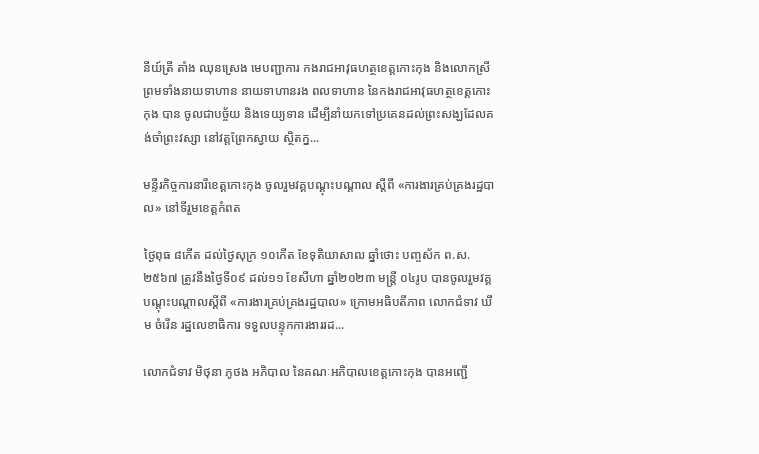នីយ៍ត្រី តាំង ឈុនស្រេង មេបញ្ជាការ កងរាជអាវុធហត្ថខេត្តកោះកុង និងលោកស្រី ព្រមទាំងនាយទាហាន នាយទាហានរង ពលទាហាន នៃកងរាជអាវុធហត្ថខេត្តកោះកុង បាន ចូលជាបច្ច័យ និងទេយ្យទាន ដើម្បីនាំយកទៅប្រគេនដល់ព្រះសង្ឃដែលគង់ចាំព្រះវស្សា នៅវត្តព្រែកស្វាយ ស្ថិតក្ន...

មន្ទីរកិច្ចការនារីខេត្តកោះកុង ចូលរួមវគ្គបណ្តុះបណ្តាល ស្តីពី «ការងារគ្រប់គ្រងរដ្ឋបាល» នៅទីរួមខេត្តកំពត

ថ្ងៃពុធ ៨កើត ដល់ថ្ងៃសុក្រ ១០កើត ខែទុតិយាសាឍ ឆ្នាំថោះ បញ្ចស័ក ព.ស.២៥៦៧ ត្រូវនឹងថ្ងៃទី០៩ ដល់១១ ខែសីហា ឆ្នាំ២០២៣ មន្ត្រី ០៤រូប បានចូលរួមវគ្គបណ្តុះបណ្តាលស្តីពី «ការងារគ្រប់គ្រងរដ្ឋបាល» ក្រោមអធិបតីភាព លោកជំទាវ ឃឹម ចំរើន រដ្ឋលេខាធិការ ទទួលបន្ទុកការងាររដ...

លោកជំទាវ មិថុនា ភូថង អភិបាល នៃគណៈអភិបាលខេត្តកោះកុង បានអញ្ជើ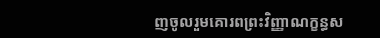ញចូលរួមគោរពព្រះវិញ្ញាណក្ខន្ធស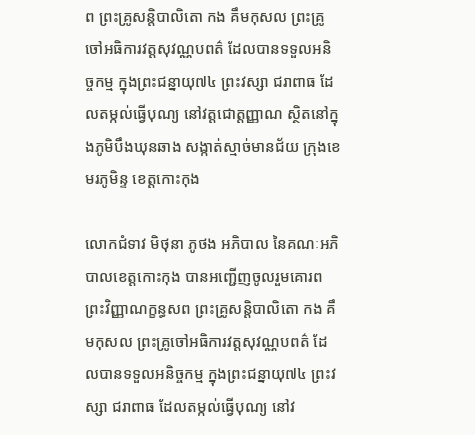ព ព្រះគ្រូសន្តិបាលិតោ កង គឹមកុសល ព្រះគ្រូចៅអធិការវត្តសុវណ្ណបពត៌ ដែលបានទទួលអនិច្ចកម្ម ក្នុងព្រះជន្នាយុ៧៤ ព្រះវស្សា ជរាពាធ ដែលតម្កល់ធ្វើបុណ្យ នៅវត្តជោត្តញ្ញាណ ស្ថិតនៅក្នុងភូមិបឹងឃុនឆាង សង្កាត់ស្មាច់មានជ័យ ក្រុងខេមរភូមិន្ទ ខេត្តកោះកុង

លោកជំទាវ មិថុនា ភូថង អភិបាល នៃគណៈអភិបាលខេត្តកោះកុង បានអញ្ជើញចូលរួមគោរពព្រះវិញ្ញាណក្ខន្ធសព ព្រះគ្រូសន្តិបាលិតោ កង គឹមកុសល ព្រះគ្រូចៅអធិការវត្តសុវណ្ណបពត៌ ដែលបានទទួលអនិច្ចកម្ម ក្នុងព្រះជន្នាយុ៧៤ ព្រះវស្សា ជរាពាធ ដែលតម្កល់ធ្វើបុណ្យ នៅវ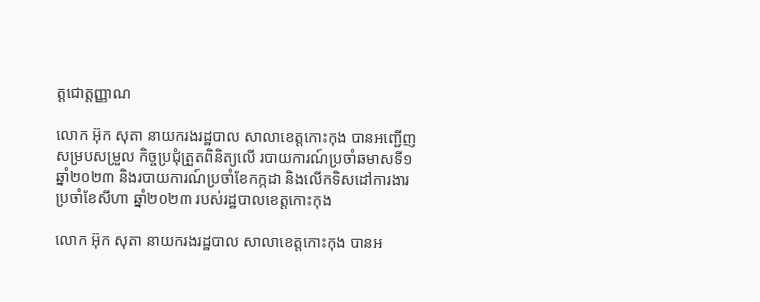ត្តជោត្តញ្ញាណ

លោក អ៊ុក សុតា នាយករងរដ្ឋបាល សាលាខេត្តកោះកុង បានអញ្ជើញសម្របសម្រួល កិច្ចប្រជុំត្រួតពិនិត្យលើ របាយការណ៍ប្រចាំឆមាសទី១ ឆ្នាំ២០២៣ និងរបាយការណ៍ប្រចាំខែកក្កដា និងលើកទិសដៅការងារប្រចាំខែសីហា ឆ្នាំ២០២៣ របស់រដ្ឋបាលខេត្តកោះកុង

លោក អ៊ុក សុតា នាយករងរដ្ឋបាល សាលាខេត្តកោះកុង បានអ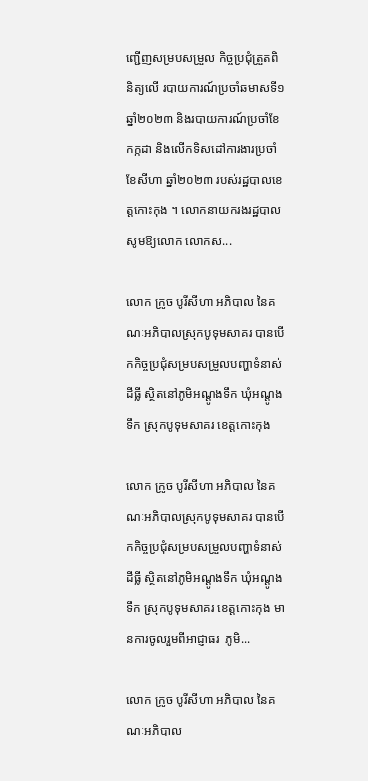ញ្ជើញសម្របសម្រួល កិច្ចប្រជុំត្រួតពិនិត្យលើ របាយការណ៍ប្រចាំឆមាសទី១ ឆ្នាំ២០២៣ និងរបាយការណ៍ប្រចាំខែកក្កដា និងលើកទិសដៅការងារប្រចាំខែសីហា ឆ្នាំ២០២៣ របស់រដ្ឋបាលខេត្តកោះកុង ។ លោកនាយករងរដ្ឋបាល សូមឱ្យលោក លោកស...

លោក ក្រូច បូរីសីហា អភិបាល នៃគណៈអភិបាលស្រុកបូទុមសាគរ បានបើកកិច្ចប្រជុំសម្របសម្រួលបញ្ហាទំនាស់ដីធ្លី ស្ថិតនៅភូមិអណ្ដូងទឹក ឃុំអណ្ដូងទឹក ស្រុកបូទុមសាគរ ខេត្តកោះកុង

លោក ក្រូច បូរីសីហា អភិបាល នៃគណៈអភិបាលស្រុកបូទុមសាគរ បានបើកកិច្ចប្រជុំសម្របសម្រួលបញ្ហាទំនាស់ដីធ្លី ស្ថិតនៅភូមិអណ្ដូងទឹក ឃុំអណ្ដូងទឹក ស្រុកបូទុមសាគរ ខេត្តកោះកុង មានការចូលរួមពីអាជ្ញាធរ  ភូមិ...

លោក ក្រូច បូរីសីហា អភិបាល នៃគណៈអភិបាល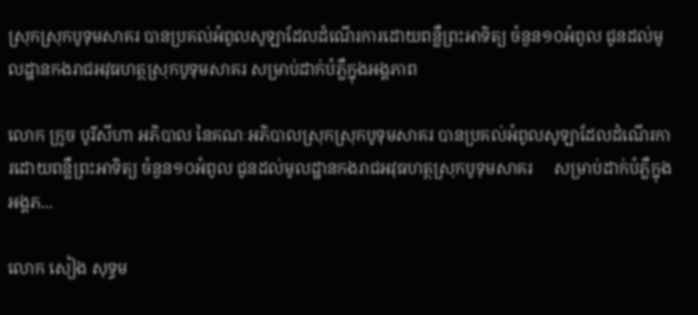ស្រុកស្រុកបូទុមសាគរ បានប្រគល់អំពូលសូឡាដែលដំណើរការដោយពន្លឺព្រះអាទិត្យ ចំនួន១០អំពូល ជូនដល់មូលដ្ឋានកងរាជអវុធហត្ថស្រុកបូទុមសាគរ សម្រាប់ដាក់បំភ្លឺក្នុងអង្គភាព

លោក ក្រូច បូរីសីហា អភិបាល នៃគណៈអភិបាលស្រុកស្រុកបូទុមសាគរ បានប្រគល់អំពូលសូឡាដែលដំណើរការដោយពន្លឺព្រះអាទិត្យ ចំនួន១០អំពូល ជូនដល់មូលដ្ឋានកងរាជអវុធហត្ថស្រុកបូទុមសាគរ     សម្រាប់ដាក់បំភ្លឺក្នុងអង្គភ...

លោក សៀង សុទ្ធម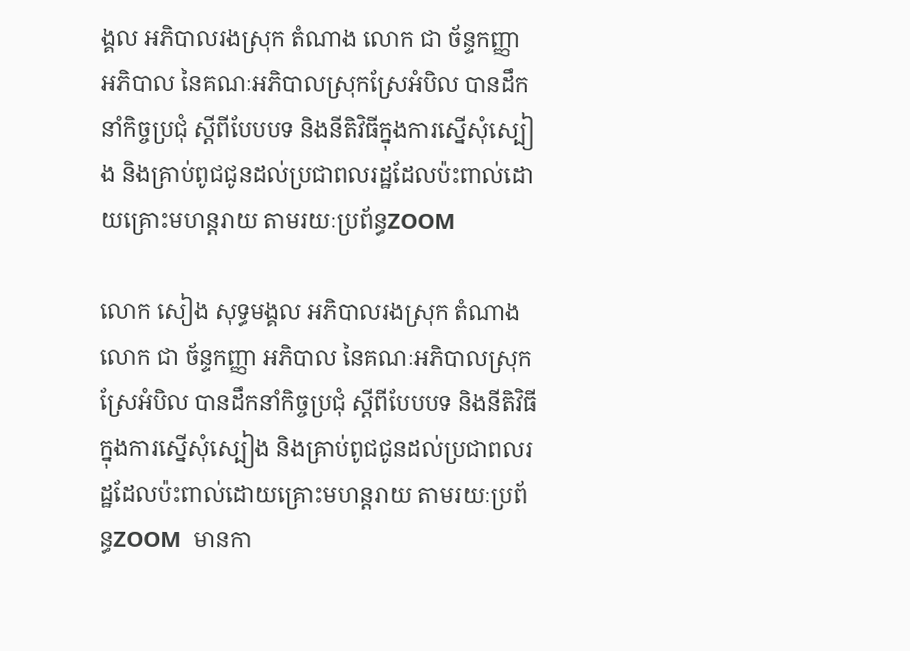ង្គល អភិបាលរងស្រុក តំណាង លោក ជា ច័ន្ទកញ្ញា អភិបាល នៃគណៈអភិបាលស្រុកស្រែអំបិល បានដឹកនាំកិច្ចប្រជុំ ស្តីពីបែបបទ និងនីតិវិធីក្នុងការស្នើសុំស្បៀង និងគ្រាប់ពូជជូនដល់ប្រជាពលរដ្ឋដែលប៉ះពាល់ដោយគ្រោះមហន្តរាយ តាមរយៈប្រព័ន្ធZOOM

លោក សៀង សុទ្ធមង្គល អភិបាលរងស្រុក តំណាង លោក ជា ច័ន្ទកញ្ញា អភិបាល នៃគណៈអភិបាលស្រុកស្រែអំបិល បានដឹកនាំកិច្ចប្រជុំ ស្តីពីបែបបទ និងនីតិវិធីក្នុងការស្នើសុំស្បៀង និងគ្រាប់ពូជជូនដល់ប្រជាពលរដ្ឋដែលប៉ះពាល់ដោយគ្រោះមហន្តរាយ តាមរយៈប្រព័ន្ធZOOM  មានកា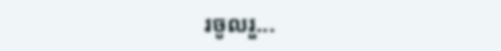រចូលរួ...